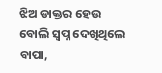ଝିଅ ଡାକ୍ତର ହେଉ ବୋଲି ସ୍ବପ୍ନ ଦେଖିଥିଲେ ବାପା,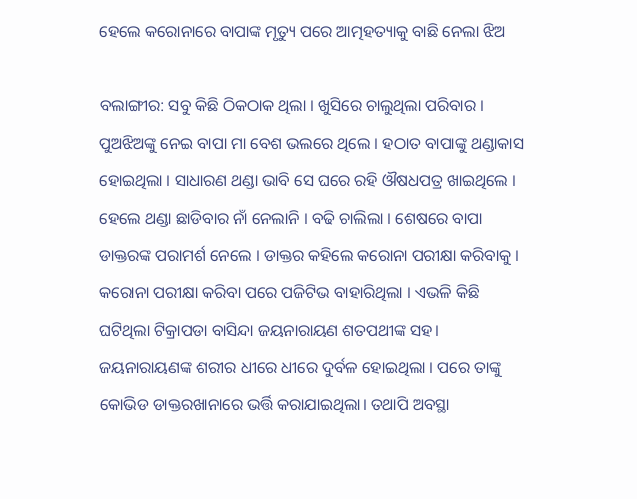ହେଲେ କରୋନାରେ ବାପାଙ୍କ ମୃତ୍ୟୁ ପରେ ଆତ୍ମହତ୍ୟାକୁ ବାଛି ନେଲା ଝିଅ

ବଲାଙ୍ଗୀର: ସବୁ କିଛି ଠିକଠାକ ଥିଲା । ଖୁସିରେ ଚାଲୁଥିଲା ପରିବାର । ପୁଅଝିଅଙ୍କୁ ନେଇ ବାପା ମା ବେଶ ଭଲରେ ଥିଲେ । ହଠାତ ବାପାଙ୍କୁ ଥଣ୍ଡାକାସ ହୋଇଥିଲା । ସାଧାରଣ ଥଣ୍ଡା ଭାବି ସେ ଘରେ ରହି ଔଷଧପତ୍ର ଖାଇଥିଲେ । ହେଲେ ଥଣ୍ଡା ଛାଡିବାର ନାଁ ନେଲାନି । ବଢି ଚାଲିଲା । ଶେଷରେ ବାପା ଡାକ୍ତରଙ୍କ ପରାମର୍ଶ ନେଲେ । ଡାକ୍ତର କହିଲେ କରୋନା ପରୀକ୍ଷା କରିବାକୁ । କରୋନା ପରୀକ୍ଷା କରିବା ପରେ ପଜିଟିଭ ବାହାରିଥିଲା । ଏଭଳି କିଛି ଘଟିଥିଲା ଟିକ୍ରାପଡା ବାସିନ୍ଦା ଜୟନାରାୟଣ ଶତପଥୀଙ୍କ ସହ। ଜୟନାରାୟଣଙ୍କ ଶରୀର ଧୀରେ ଧୀରେ ଦୁର୍ବଳ ହୋଇଥିଲା । ପରେ ତାଙ୍କୁ କୋଭିଡ ଡାକ୍ତରଖାନାରେ ଭର୍ତ୍ତି କରାଯାଇଥିଲା। ତଥାପି ଅବସ୍ଥା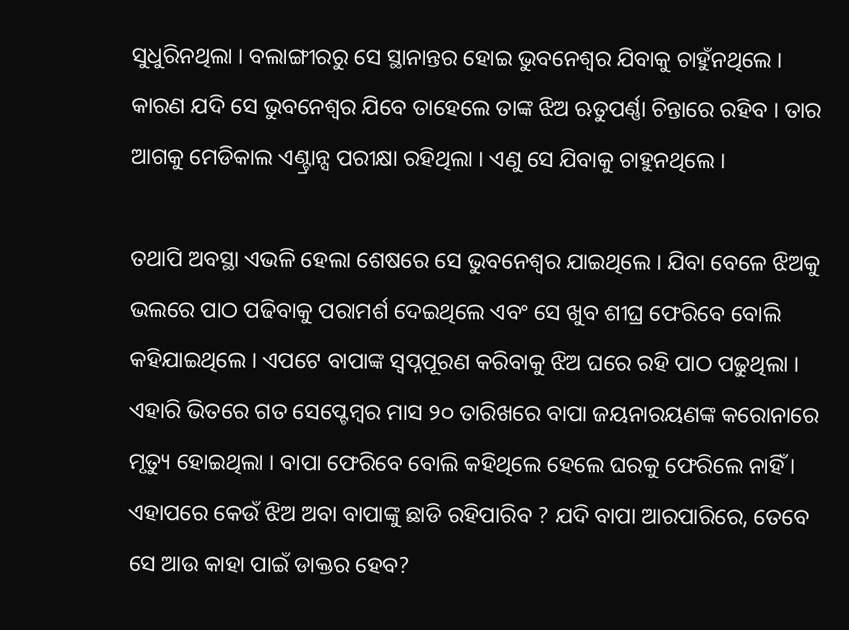ସୁଧୁରିନଥିଲା । ବଲାଙ୍ଗୀରରୁ ସେ ସ୍ଥାନାନ୍ତର ହୋଇ ଭୁବନେଶ୍ୱର ଯିବାକୁ ଚାହୁଁନଥିଲେ । କାରଣ ଯଦି ସେ ଭୁବନେଶ୍ୱର ଯିବେ ତାହେଲେ ତାଙ୍କ ଝିଅ ଋତୁପର୍ଣ୍ଣା ଚିନ୍ତାରେ ରହିବ । ତାର ଆଗକୁ ମେଡିକାଲ ଏଣ୍ଟ୍ରାନ୍ସ ପରୀକ୍ଷା ରହିଥିଲା । ଏଣୁ ସେ ଯିବାକୁ ଚାହୁନଥିଲେ ।

ତଥାପି ଅବସ୍ଥା ଏଭଳି ହେଲା ଶେଷରେ ସେ ଭୁବନେଶ୍ୱର ଯାଇଥିଲେ । ଯିବା ବେଳେ ଝିଅକୁ ଭଲରେ ପାଠ ପଢିବାକୁ ପରାମର୍ଶ ଦେଇଥିଲେ ଏବଂ ସେ ଖୁବ ଶୀଘ୍ର ଫେରିବେ ବୋଲି କହିଯାଇଥିଲେ । ଏପଟେ ବାପାଙ୍କ ସ୍ୱପ୍ନପୂରଣ କରିବାକୁ ଝିଅ ଘରେ ରହି ପାଠ ପଢୁଥିଲା । ଏହାରି ଭିତରେ ଗତ ସେପ୍ଟେମ୍ବର ମାସ ୨୦ ତାରିଖରେ ବାପା ଜୟନାରୟଣଙ୍କ କରୋନାରେ ମୃତ୍ୟୁ ହୋଇଥିଲା । ବାପା ଫେରିବେ ବୋଲି କହିଥିଲେ ହେଲେ ଘରକୁ ଫେରିଲେ ନାହିଁ । ଏହାପରେ କେଉଁ ଝିଅ ଅବା ବାପାଙ୍କୁ ଛାଡି ରହିପାରିବ ? ଯଦି ବାପା ଆରପାରିରେ, ତେବେ ସେ ଆଉ କାହା ପାଇଁ ଡାକ୍ତର ହେବ?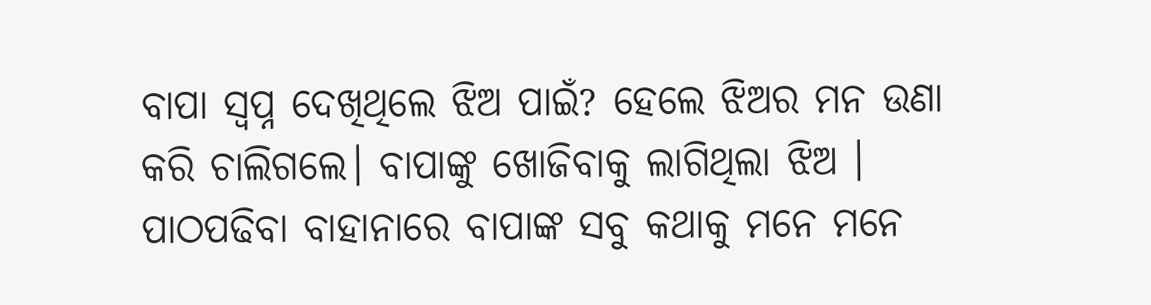ବାପା ସ୍ୱପ୍ନ ଦେଖିଥିଲେ ଝିଅ ପାଇଁ? ହେଲେ ଝିଅର ମନ ଉଣା କରି ଚାଲିଗଲେ। ବାପାଙ୍କୁ ଖୋଜିବାକୁ ଲାଗିଥିଲା ଝିଅ । ପାଠପଢିବା ବାହାନାରେ ବାପାଙ୍କ ସବୁ କଥାକୁ ମନେ ମନେ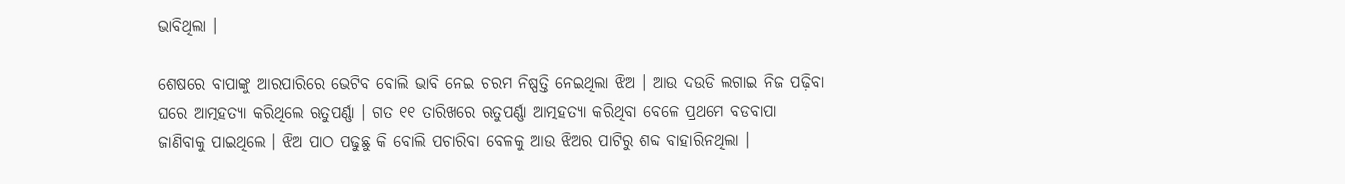ଭାବିଥିଲା ।

ଶେଷରେ ବାପାଙ୍କୁ ଆରପାରିରେ ଭେଟିବ ବୋଲି ଭାବି ନେଇ ଚରମ ନିଷ୍ପତ୍ତି ନେଇଥିଲା ଝିଅ । ଆଉ ଦଉଡି ଲଗାଇ ନିଜ ପଢ଼ିବା ଘରେ ଆତ୍ମହତ୍ୟା କରିଥିଲେ ଋତୁପର୍ଣ୍ଣା । ଗତ ୧୧ ତାରିଖରେ ଋତୁପର୍ଣ୍ଣା ଆତ୍ମହତ୍ୟା କରିଥିବା ବେଳେ ପ୍ରଥମେ ବଡବାପା ଜାଣିବାକୁ ପାଇଥିଲେ । ଝିଅ ପାଠ ପଢୁଛୁ କି ବୋଲି ପଚାରିବା ବେଳକୁ ଆଉ ଝିଅର ପାଟିରୁ ଶବ୍ଦ ବାହାରିନଥିଲା ।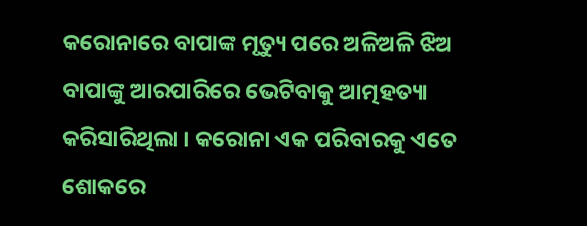କରୋନାରେ ବାପାଙ୍କ ମୃତ୍ୟୁ ପରେ ଅଳିଅଳି ଝିଅ ବାପାଙ୍କୁ ଆରପାରିରେ ଭେଟିବାକୁ ଆତ୍ମହତ୍ୟା କରିସାରିଥିଲା । କରୋନା ଏକ ପରିବାରକୁ ଏତେ ଶୋକରେ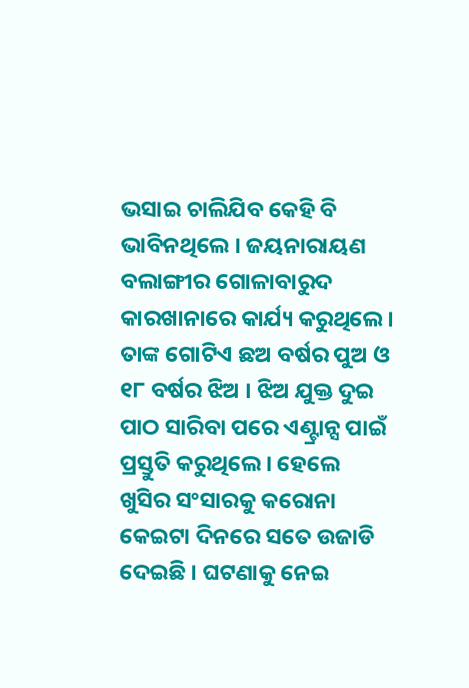ଭସାଇ ଚାଲିଯିବ କେହି ବି ଭାବିନଥିଲେ । ଜୟନାରାୟଣ ବଲାଙ୍ଗୀର ଗୋଳାବାରୁଦ କାରଖାନାରେ କାର୍ଯ୍ୟ କରୁଥିଲେ । ତାଙ୍କ ଗୋଟିଏ ଛଅ ବର୍ଷର ପୁଅ ଓ ୧୮ ବର୍ଷର ଝିଅ । ଝିଅ ଯୁକ୍ତ ଦୁଇ ପାଠ ସାରିବା ପରେ ଏଣ୍ଟ୍ରାନ୍ସ ପାଇଁ ପ୍ରସ୍ତୁତି କରୁଥିଲେ । ହେଲେ ଖୁସିର ସଂସାରକୁ କରୋନା କେଇଟା ଦିନରେ ସତେ ଉଜାଡି ଦେଇଛି । ଘଟଣାକୁ ନେଇ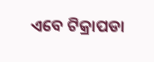ଏବେ ଟିକ୍ରାପଡା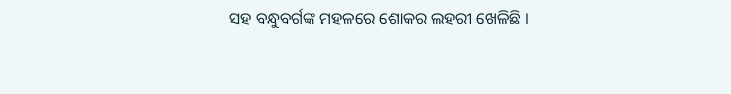ସହ ବନ୍ଧୁବର୍ଗଙ୍କ ମହଳରେ ଶୋକର ଲହରୀ ଖେଳିଛି ।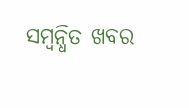ସମ୍ବନ୍ଧିତ ଖବର